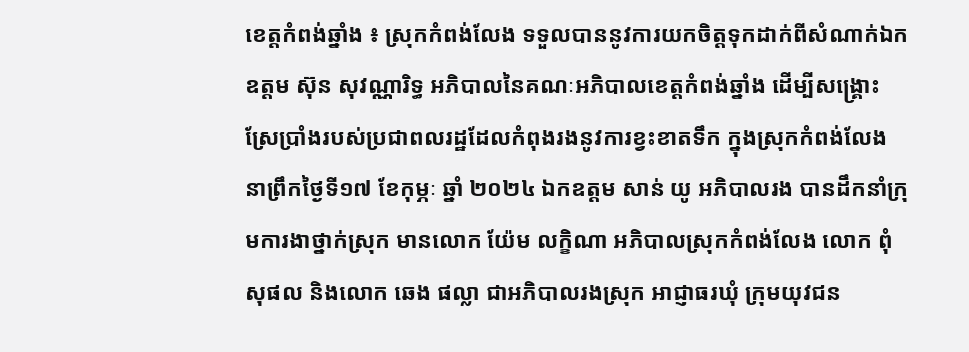ខេត្តកំពង់ឆ្នាំង ៖ ស្រុកកំពង់លែង ទទួលបាននូវការយកចិត្តទុកដាក់ពីសំណាក់ឯកឧត្តម ស៊ុន សុវណ្ណារិទ្ធ អភិបាលនៃគណៈអភិបាលខេត្តកំពង់ឆ្នាំង ដើម្បីសង្គ្រោះស្រែប្រាំងរបស់ប្រជាពលរដ្ឋដែលកំពុងរងនូវការខ្វះខាតទឹក ក្នុងស្រុកកំពង់លែង នាព្រឹកថ្ងៃទី១៧ ខែកុម្ភៈ ឆ្នាំ ២០២៤ ឯកឧត្តម សាន់ យូ អភិបាលរង បានដឹកនាំក្រុមការងាថ្នាក់ស្រុក មានលោក យ៉ែម លក្ខិណា អភិបាលស្រុកកំពង់លែង លោក ពុំ សុផល និងលោក ឆេង ផល្លា ជាអភិបាលរងស្រុក អាជ្ញាធរឃុំ ក្រុមយុវជន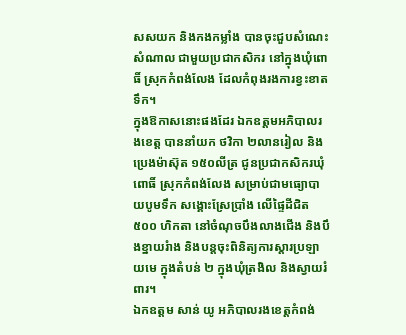សសយក និងកងកម្លាំង បានចុះជួបសំណេះសំណាល ជាមួយប្រជាកសិករ នៅក្នុងឃុំពោធិ៍ ស្រុកកំពង់លែង ដែលកំពុងរងការខ្វះខាតទឹក។
ក្នុងឱកាសនោះផងដែរ ឯកឧត្តមអភិបាលរងខេត្ត បាននាំយក ថវិកា ២លានរៀល និងប្រេងម៉ាស៊ុត ១៥០លីត្រ ជូនប្រជាកសិករឃុំពោធិ៍ ស្រុកកំពង់លែង សម្រាប់ជាមធ្យោបាយបូមទឹក សង្គោះស្រែប្រាំង លើផ្ទៃដីជិត ៥០០ ហិកតា នៅចំណុចបឹងលាងជើង និងបឹងខ្នាយរំាង និងបន្តចុះពិនិត្យការស្តារប្រឡាយមេ ក្នុងតំបន់ ២ ក្នុងឃុំត្រងិល និងស្វាយរំពារ។
ឯកឧត្តម សាន់ យូ អភិបាលរងខេត្តកំពង់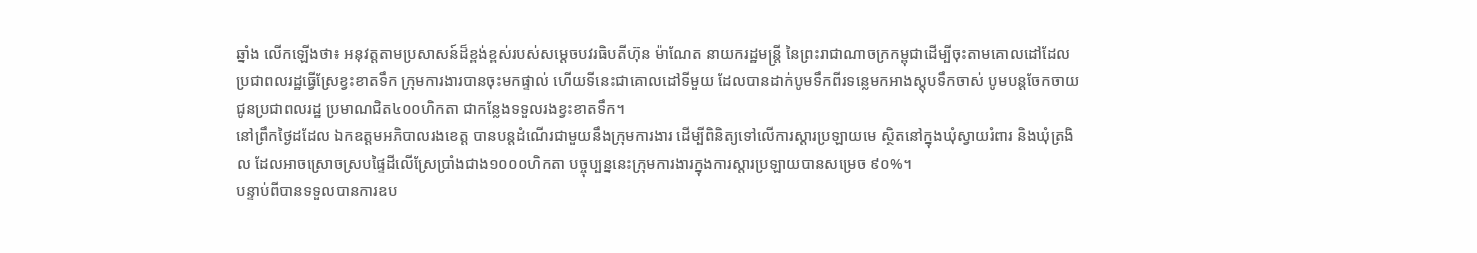ឆ្នាំង លើកឡើងថា៖ អនុវត្តតាមប្រសាសន៍ដ៏ខ្ពង់ខ្ពស់របស់សម្ដេចបវរធិបតីហ៊ុន ម៉ាណែត នាយករដ្ឋមន្ត្រី នៃព្រះរាជាណាចក្រកម្ពុជាដើម្បីចុះតាមគោលដៅដែលប្រជាពលរដ្ឋធ្វើស្រែខ្វះខាតទឹក ក្រុមការងារបានចុះមកផ្ទាល់ ហើយទីនេះជាគោលដៅទីមួយ ដែលបានដាក់បូមទឹកពីរទន្លេមកអាងស្តុបទឹកចាស់ បូមបន្តចែកចាយជូនប្រជាពលរដ្ឋ ប្រមាណជិត៤០០ហិកតា ជាកន្លែងទទួលរងខ្វះខាតទឹក។
នៅព្រឹកថ្ងៃដដែល ឯកឧត្តមអភិបាលរងខេត្ត បានបន្តដំណើរជាមួយនឹងក្រុមការងារ ដើម្បីពិនិត្យទៅលើការស្ដារប្រឡាយមេ ស្ថិតនៅក្នុងឃុំស្វាយរំពារ និងឃុំត្រងិល ដែលអាចស្រោចស្របផ្ទៃដីលើស្រែប្រាំងជាង១០០០ហិកតា បច្ចុប្បន្ននេះក្រុមការងារក្នុងការស្ដារប្រឡាយបានសម្រេច ៩០%។
បន្ទាប់ពីបានទទួលបានការឧប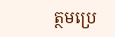ត្ថមប្រេ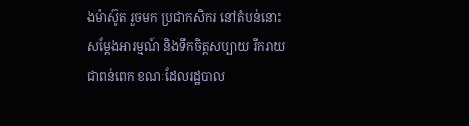ងម៉ាស៊ូត រួចមក ប្រជាកសិករ នៅតំបន់នោះសម្តែងអារម្មណ៍ និងទឹកចិត្តសប្បាយ រីករាយជាពន់ពេក ខណៈដែលរដ្ឋបាល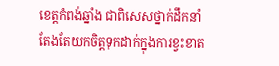ខេត្តកំពង់ឆ្នាំង ជាពិសេសថ្នាក់ដឹកនាំ តែងតែយកចិត្តទុកដាក់ក្នុងការខ្វះខាត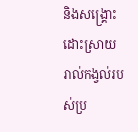និងសង្គ្រោះ ដោះស្រាយរាល់កង្វល់របស់ប្រ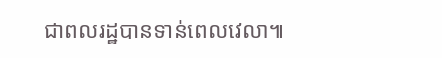ជាពលរដ្ឋបានទាន់ពេលវេលា៕